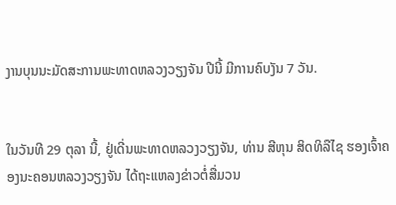ງານບຸນນະມັດສະການພະທາດຫລວງວຽງຈັນ ປີນີ້ ມີການຄົບງັນ 7 ວັນ.


ໃນວັນທີ 29 ຕຸລາ ນີ້, ຢູ່ເດີ່ນພະທາດຫລວງວຽງຈັນ, ທ່ານ ສີຫຸນ ສິດທິລືໄຊ ຮອງເຈົ້າຄອງນະຄອນຫລວງວຽງຈັນ ໄດ້ຖະແຫລງຂ່າວຕໍ່ສື່ມວນ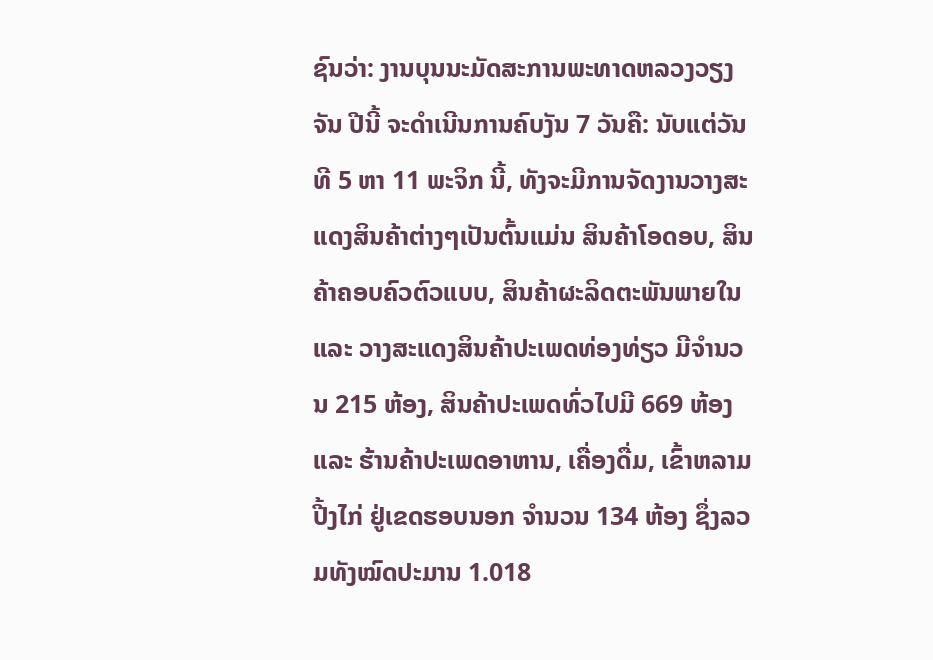ຊົນວ່າ: ງານບຸນນະມັດສະການພະທາດຫລວງວຽງຈັນ ປີນີ້ ຈະດຳເນີນການຄົບງັນ 7 ວັນຄື: ນັບແຕ່ວັນທີ 5 ຫາ 11 ພະຈິກ ນີ້, ທັງຈະມີການຈັດງານວາງສະແດງສິນຄ້າຕ່າງໆເປັນຕົ້ນແມ່ນ ສິນຄ້າໂອດອບ, ສິນຄ້າຄອບຄົວຕົວແບບ, ສິນຄ້າຜະລິດຕະພັນພາຍໃນ ແລະ ວາງສະແດງສິນຄ້າປະເພດທ່ອງທ່ຽວ ມີຈຳນວນ 215 ຫ້ອງ, ສິນຄ້າປະເພດທົ່ວໄປມີ 669 ຫ້ອງ ແລະ ຮ້ານຄ້າປະເພດອາຫານ, ເຄື່ອງດື່ມ, ເຂົ້າຫລາມປີ້ງໄກ່ ຢູ່ເຂດຮອບນອກ ຈຳນວນ 134 ຫ້ອງ ຊຶ່ງລວມທັງໝົດປະມານ 1.018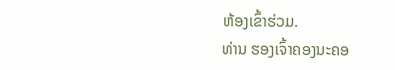ຫ້ອງເຂົ້າຮ່ວມ.
ທ່ານ ຮອງເຈົ້າຄອງນະຄອ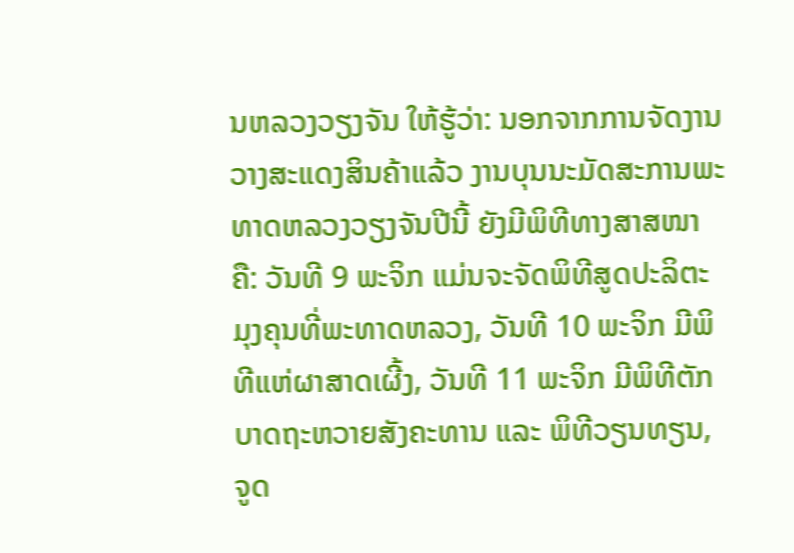ນຫລວງວຽງຈັນ ໃຫ້ຮູ້ວ່າ: ນອກຈາກການຈັດງານວາງສະແດງສິນຄ້າແລ້ວ ງານບຸນນະມັດສະການພະທາດຫລວງວຽງຈັນປີນີ້ ຍັງມີພິທີທາງສາສໜາຄື: ວັນທີ 9 ພະຈິກ ແມ່ນຈະຈັດພິທີສູດປະລິຕະມຸງຄຸນທີ່ພະທາດຫລວງ, ວັນທີ 10 ພະຈິກ ມີພິທີແຫ່ຜາສາດເຜີ້ງ, ວັນທີ 11 ພະຈິກ ມີພິທີຕັກບາດຖະຫວາຍສັງຄະທານ ແລະ ພິທີວຽນທຽນ, ຈູດ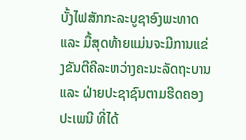ບັ້ງໄຟສັກກະລະບູຊາອົງພະທາດ ແລະ ມື້ສຸດທ້າຍແມ່ນຈະມີການແຂ່ງຂັນຕີຄີລະຫວ່າງຄະນະລັດຖະບານ ແລະ ຝ່າຍປະຊາຊົນຕາມຮີດຄອງປະເພນີ ທີ່ໄດ້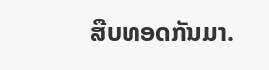ສືບທອດກັນມາ.